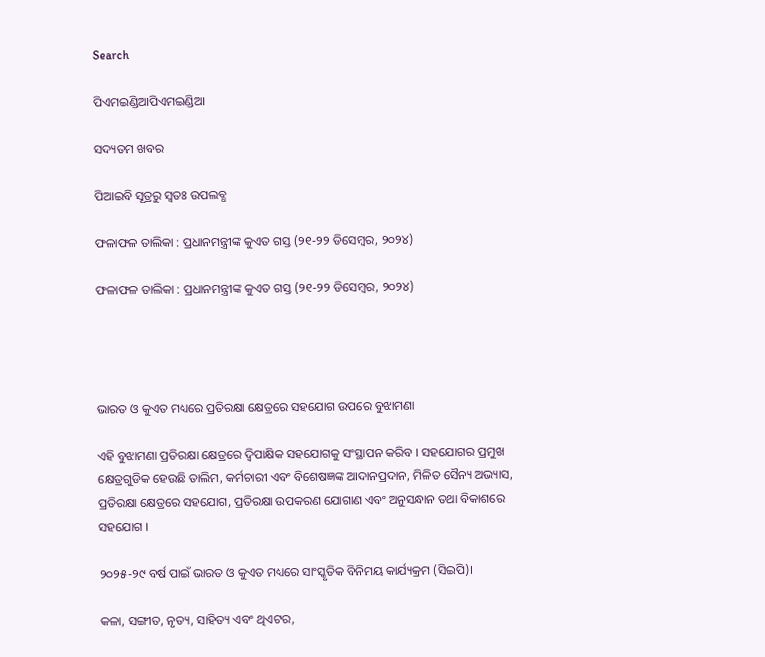Search

ପିଏମଇଣ୍ଡିଆପିଏମଇଣ୍ଡିଆ

ସଦ୍ୟତମ ଖବର

ପିଆଇବି ସୂତ୍ରରୁ ସ୍ବତଃ ଉପଲବ୍ଧ

ଫଳାଫଳ ତାଲିକା : ପ୍ରଧାନମନ୍ତ୍ରୀଙ୍କ କୁଏତ ଗସ୍ତ (୨୧-୨୨ ଡିସେମ୍ବର, ୨୦୨୪)

ଫଳାଫଳ ତାଲିକା : ପ୍ରଧାନମନ୍ତ୍ରୀଙ୍କ କୁଏତ ଗସ୍ତ (୨୧-୨୨ ଡିସେମ୍ବର, ୨୦୨୪)




ଭାରତ ଓ କୁଏତ ମଧ୍ୟରେ ପ୍ରତିରକ୍ଷା କ୍ଷେତ୍ରରେ ସହଯୋଗ ଉପରେ ବୁଝାମଣା

ଏହି ବୁଝାମଣା ପ୍ରତିରକ୍ଷା କ୍ଷେତ୍ରରେ ଦ୍ୱିପାକ୍ଷିକ ସହଯୋଗକୁ ସଂସ୍ଥାପନ କରିବ । ସହଯୋଗର ପ୍ରମୁଖ କ୍ଷେତ୍ରଗୁଡିକ ହେଉଛି ତାଲିମ, କର୍ମଚାରୀ ଏବଂ ବିଶେଷଜ୍ଞଙ୍କ ଆଦାନପ୍ରଦାନ, ମିଳିତ ସୈନ୍ୟ ଅଭ୍ୟାସ, ପ୍ରତିରକ୍ଷା କ୍ଷେତ୍ରରେ ସହଯୋଗ, ପ୍ରତିରକ୍ଷା ଉପକରଣ ଯୋଗାଣ ଏବଂ ଅନୁସନ୍ଧାନ ତଥା ବିକାଶରେ ସହଯୋଗ ।

୨୦୨୫-୨୯ ବର୍ଷ ପାଇଁ ଭାରତ ଓ କୁଏତ ମଧ୍ୟରେ ସାଂସ୍କୃତିକ ବିନିମୟ କାର୍ଯ୍ୟକ୍ରମ (ସିଇପି)।

କଳା, ସଙ୍ଗୀତ, ନୃତ୍ୟ, ସାହିତ୍ୟ ଏବଂ ଥିଏଟର,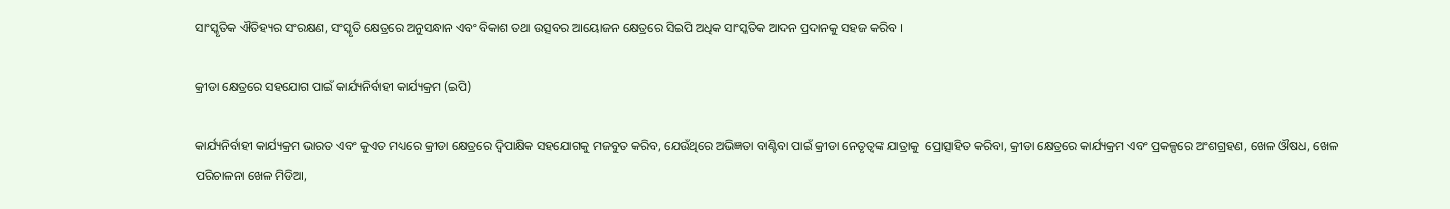ସାଂସ୍କୃତିକ ଐତିହ୍ୟର ସଂରକ୍ଷଣ, ସଂସ୍କୃତି କ୍ଷେତ୍ରରେ ଅନୁସନ୍ଧାନ ଏବଂ ବିକାଶ ତଥା ଉତ୍ସବର ଆୟୋଜନ କ୍ଷେତ୍ରରେ ସିଇପି ଅଧିକ ସାଂସ୍କତିକ ଆଦନ ପ୍ରଦାନକୁ ସହଜ କରିବ ।

କ୍ରୀଡା କ୍ଷେତ୍ରରେ ସହଯୋଗ ପାଇଁ କାର୍ଯ୍ୟନିର୍ବାହୀ କାର୍ଯ୍ୟକ୍ରମ (ଇପି)

କାର୍ଯ୍ୟନିର୍ବାହୀ କାର୍ଯ୍ୟକ୍ରମ ଭାରତ ଏବଂ କୁଏତ ମଧ୍ୟରେ କ୍ରୀଡା କ୍ଷେତ୍ରରେ ଦ୍ୱିପାକ୍ଷିକ ସହଯୋଗକୁ ମଜବୁତ କରିବ, ଯେଉଁଥିରେ ଅଭିଜ୍ଞତା ବାଣ୍ଟିବା ପାଇଁ କ୍ରୀଡା ନେତୃତ୍ୱଙ୍କ ଯାତ୍ରାକୁ  ପ୍ରୋତ୍ସାହିତ କରିବା, କ୍ରୀଡା କ୍ଷେତ୍ରରେ କାର୍ଯ୍ୟକ୍ରମ ଏବଂ ପ୍ରକଳ୍ପରେ ଅଂଶଗ୍ରହଣ, ଖେଳ ଔଷଧ, ଖେଳ ପରିଚାଳନା ଖେଳ ମିଡିଆ,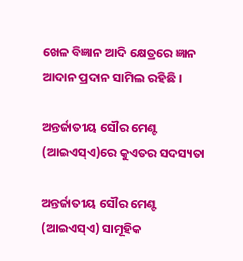ଖେଳ ବିଜ୍ଞାନ ଆଦି କ୍ଷେତ୍ରରେ ଜ୍ଞାନ ଆଦାନ ପ୍ରଦାନ ସାମିଲ ରହିଛି ।

ଅନ୍ତର୍ଜାତୀୟ ସୌର ମେଣ୍ଟ (ଆଇଏସ୍‌ଏ)ରେ କୁଏତର ସଦସ୍ୟତା

ଅନ୍ତର୍ଜାତୀୟ ସୌର ମେଣ୍ଟ (ଆଇଏସ୍‌ଏ) ସାମୂହିକ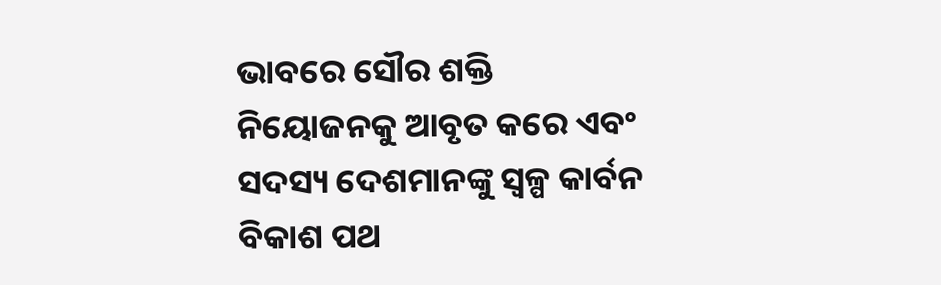ଭାବରେ ସୌର ଶକ୍ତି ନିୟୋଜନକୁ ଆବୃତ କରେ ଏବଂ ସଦସ୍ୟ ଦେଶମାନଙ୍କୁ ସ୍ୱଳ୍ପ କାର୍ବନ ବିକାଶ ପଥ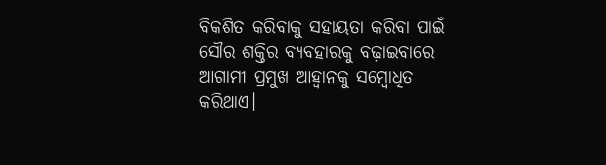ବିକଶିତ କରିବାକୁ ସହାୟତା କରିବା ପାଇଁ ସୌର ଶକ୍ତିର ବ୍ୟବହାରକୁ ବଢ଼ାଇବାରେ ଆଗାମୀ ପ୍ରମୁଖ ଆହ୍ୱାନକୁ ସମ୍ବୋଧିତ କରିଥାଏ।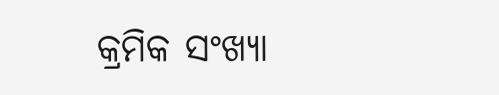କ୍ରମିକ ସଂଖ୍ୟା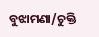ବୁଝାମଣା/ଚୁକ୍ତି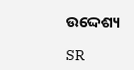ଉଦ୍ଦେଶ୍ୟ

SR